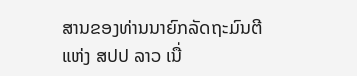ສານຂອງທ່ານນາຍົກລັດຖະມົນຕີ ແຫ່ງ ສປປ ລາວ ເນື່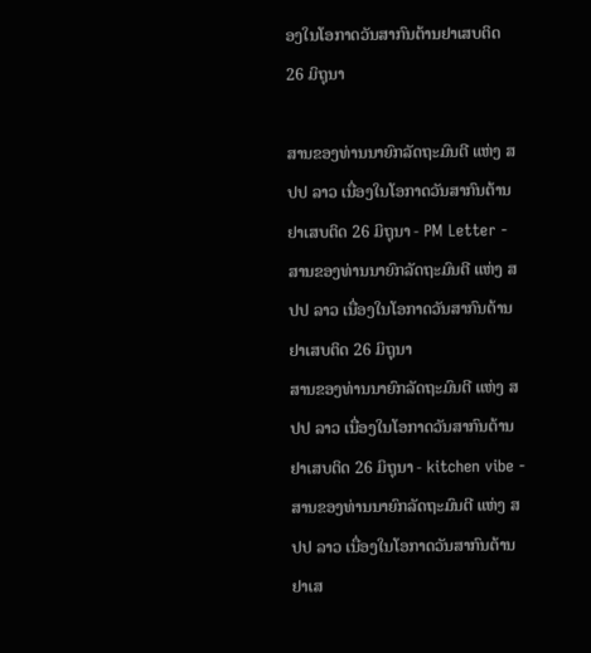ອງໃນໂອກາດວັນສາກົນຕ້ານຢາເສບຕິດ 26 ມິຖຸນາ

ສານຂອງທ່ານນາຍົກລັດຖະມົນຕີ ແຫ່ງ ສປປ ລາວ ເນື່ອງໃນໂອກາດວັນສາກົນຕ້ານຢາເສບຕິດ 26 ມິຖຸນາ - PM Letter - ສານຂອງທ່ານນາຍົກລັດຖະມົນຕີ ແຫ່ງ ສປປ ລາວ ເນື່ອງໃນໂອກາດວັນສາກົນຕ້ານຢາເສບຕິດ 26 ມິຖຸນາ
ສານຂອງທ່ານນາຍົກລັດຖະມົນຕີ ແຫ່ງ ສປປ ລາວ ເນື່ອງໃນໂອກາດວັນສາກົນຕ້ານຢາເສບຕິດ 26 ມິຖຸນາ - kitchen vibe - ສານຂອງທ່ານນາຍົກລັດຖະມົນຕີ ແຫ່ງ ສປປ ລາວ ເນື່ອງໃນໂອກາດວັນສາກົນຕ້ານຢາເສ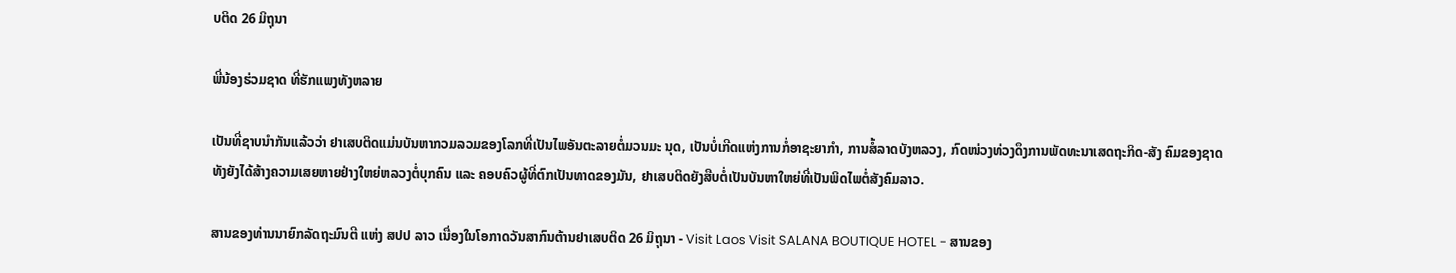ບຕິດ 26 ມິຖຸນາ

ພີ່ນ້ອງຮ່ວມຊາດ ທີ່ຮັກແພງທັງຫລາຍ

ເປັນທີ່ຊາບນຳກັນແລ້ວວ່າ ຢາເສບຕິດແມ່ນບັນຫາກວມລວມຂອງໂລກທີ່ເປັນໄພອັນຕະລາຍຕໍ່ມວນມະ ນຸດ, ເປັນບໍ່ເກີດແຫ່ງການກໍ່ອາຊະຍາກຳ, ການສໍ້ລາດບັງຫລວງ, ກົດໜ່ວງທ່ວງດຶງການພັດທະນາເສດຖະກິດ-ສັງ ຄົມຂອງຊາດ ທັງຍັງໄດ້ສ້າງຄວາມເສຍຫາຍຢ່າງໃຫຍ່ຫລວງຕໍ່ບຸກຄົນ ແລະ ຄອບຄົວຜູ້ທີ່ຕົກເປັນທາດຂອງມັນ, ຢາເສບຕິດຍັງສືບຕໍ່ເປັນບັນຫາໃຫຍ່ທີ່ເປັນພິດໄພຕໍ່ສັງຄົມລາວ.

ສານຂອງທ່ານນາຍົກລັດຖະມົນຕີ ແຫ່ງ ສປປ ລາວ ເນື່ອງໃນໂອກາດວັນສາກົນຕ້ານຢາເສບຕິດ 26 ມິຖຸນາ - Visit Laos Visit SALANA BOUTIQUE HOTEL - ສານຂອງ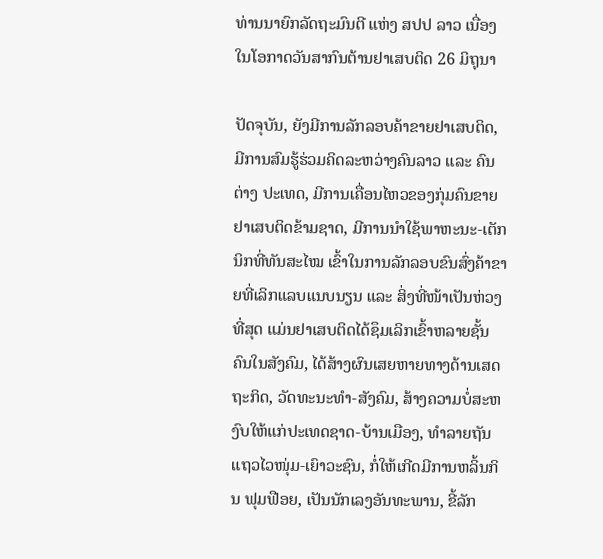ທ່ານນາຍົກລັດຖະມົນຕີ ແຫ່ງ ສປປ ລາວ ເນື່ອງໃນໂອກາດວັນສາກົນຕ້ານຢາເສບຕິດ 26 ມິຖຸນາ

ປັດຈຸບັນ, ຍັງມີການລັກລອບຄ້າຂາຍຢາເສບຕິດ, ມີການສົມຮູ້ຮ່ວມຄິດລະຫວ່າງຄົນລາວ ແລະ ຄົນຕ່າງ ປະເທດ, ມີການເຄື່ອນໄຫວຂອງກຸ່ມຄົນຂາຍຢາເສບຕິດຂ້າມຊາດ, ມີການນຳໃຊ້ພາຫະນະ-ເຕັກນິກທີ່ທັນສະໄໝ ເຂົ້າໃນການລັກລອບຂົນສົ່ງຄ້າຂາຍທີ່ເລິກແລບແນບນຽນ ແລະ ສິ່ງທີ່ໜ້າເປັນຫ່ວງທີ່ສຸດ ແມ່ນຢາເສບຕິດໄດ້ຊຶມເລິກເຂົ້າຫລາຍຊັ້ນຄົນໃນສັງຄົມ, ໄດ້ສ້າງຜົນເສຍຫາຍທາງດ້ານເສດຖະກິດ, ວັດທະນະທຳ-ສັງຄົມ, ສ້າງຄວາມບໍ່ສະຫງົບໃຫ້ແກ່ປະເທດຊາດ-ບ້ານເມືອງ, ທຳລາຍຖັນແຖວໄວໜຸ່ມ-ເຍົາວະຊົນ, ກໍ່ໃຫ້ເກີດມີການຫລິ້ນກິນ ຟຸມຟືອຍ, ເປັນນັກເລງອັນທະພານ, ຂີ້ລັກ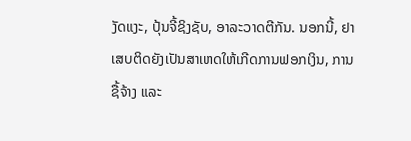ງັດແງະ, ປຸ້ນຈີ້ຊິງຊັບ, ອາລະວາດຕີກັນ. ນອກນີ້, ຢາເສບຕິດຍັງເປັນສາເຫດໃຫ້ເກີດການຟອກເງິນ, ການຊື້ຈ້າງ ແລະ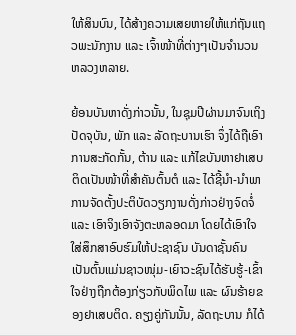ໃຫ້ສິນບົນ, ໄດ້ສ້າງຄວາມເສຍຫາຍໃຫ້ແກ່ຖັນແຖວພະນັກງານ ແລະ ເຈົ້າໜ້າທີ່ຕ່າງໆເປັນຈໍານວນຫລວງຫລາຍ.

ຍ້ອນບັນຫາດັ່ງກ່າວນັ້ນ, ໃນຊຸມປີຜ່ານມາຈົນເຖິງປັດຈຸບັນ, ພັກ ແລະ ລັດຖະບານເຮົາ ຈຶ່ງໄດ້ຖືເອົາການສະກັດກັ້ນ, ຕ້ານ ແລະ ແກ້ໄຂບັນຫາຢາເສບຕິດເປັນໜ້າທີ່ສຳຄັນຕົ້ນຕໍ ແລະ ໄດ້ຊີ້ນໍາ-ນຳພາການຈັດຕັ້ງປະຕິບັດວຽກງານດັ່ງກ່າວຢ່າງຈົດຈໍ່ ແລະ ເອົາຈິງເອົາຈັງຕະຫລອດມາ ໂດຍໄດ້ເອົາໃຈໃສ່ສຶກສາອົບຮົມໃຫ້ປະຊາຊົນ ບັນດາຊັ້ນຄົນ ເປັນຕົ້ນແມ່ນຊາວໜຸ່ມ-ເຍົາວະຊົນໄດ້ຮັບຮູ້-ເຂົ້າໃຈຢ່າງຖືກຕ້ອງກ່ຽວກັບພິດໄພ ແລະ ຜົນຮ້າຍຂອງຢາເສບຕິດ. ຄຽງຄູ່ກັນນັ້ນ, ລັດຖະບານ ກໍໄດ້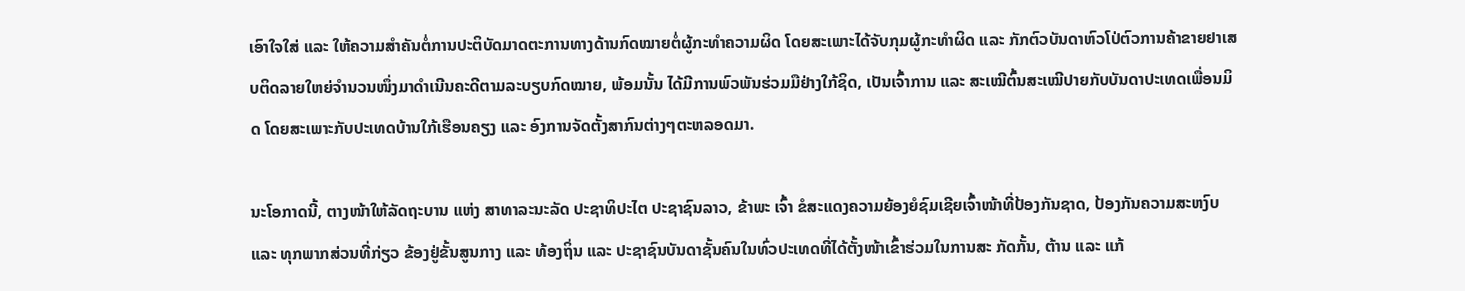ເອົາໃຈໃສ່ ແລະ ໃຫ້ຄວາມສຳຄັນຕໍ່ການປະຕິບັດມາດຕະການທາງດ້ານກົດໝາຍຕໍ່ຜູ້ກະທຳຄວາມຜິດ ໂດຍສະເພາະໄດ້ຈັບກຸມຜູ້ກະທໍາຜິດ ແລະ ກັກຕົວບັນດາຫົວໂປ່ຕົວການຄ້າຂາຍຢາເສບຕິດລາຍໃຫຍ່ຈຳນວນໜຶ່ງມາດຳເນີນຄະດີຕາມລະບຽບກົດໝາຍ, ພ້ອມນັ້ນ ໄດ້ມີການພົວພັນຮ່ວມມືຢ່າງໃກ້ຊິດ, ເປັນເຈົ້າການ ແລະ ສະເໝີຕົ້ນສະເໝີປາຍກັບບັນດາປະເທດເພື່ອນມິດ ໂດຍສະເພາະກັບປະເທດບ້ານໃກ້ເຮືອນຄຽງ ແລະ ອົງການຈັດຕັ້ງສາກົນຕ່າງໆຕະຫລອດມາ.

ນະໂອກາດນີ້, ຕາງໜ້າໃຫ້ລັດຖະບານ ແຫ່ງ ສາທາລະນະລັດ ປະຊາທິປະໄຕ ປະຊາຊົນລາວ, ຂ້າພະ ເຈົ້າ ຂໍສະແດງຄວາມຍ້ອງຍໍຊົມເຊີຍເຈົ້າໜ້າທີ່ປ້ອງກັນຊາດ, ປ້ອງກັນຄວາມສະຫງົບ ແລະ ທຸກພາກສ່ວນທີ່ກ່ຽວ ຂ້ອງຢູ່ຂັ້ນສູນກາງ ແລະ ທ້ອງຖິ່ນ ແລະ ປະຊາຊົນບັນດາຊັ້ນຄົນໃນທົ່ວປະເທດທີ່ໄດ້ຕັ້ງໜ້າເຂົ້າຮ່ວມໃນການສະ ກັດກັ້ນ, ຕ້ານ ແລະ ແກ້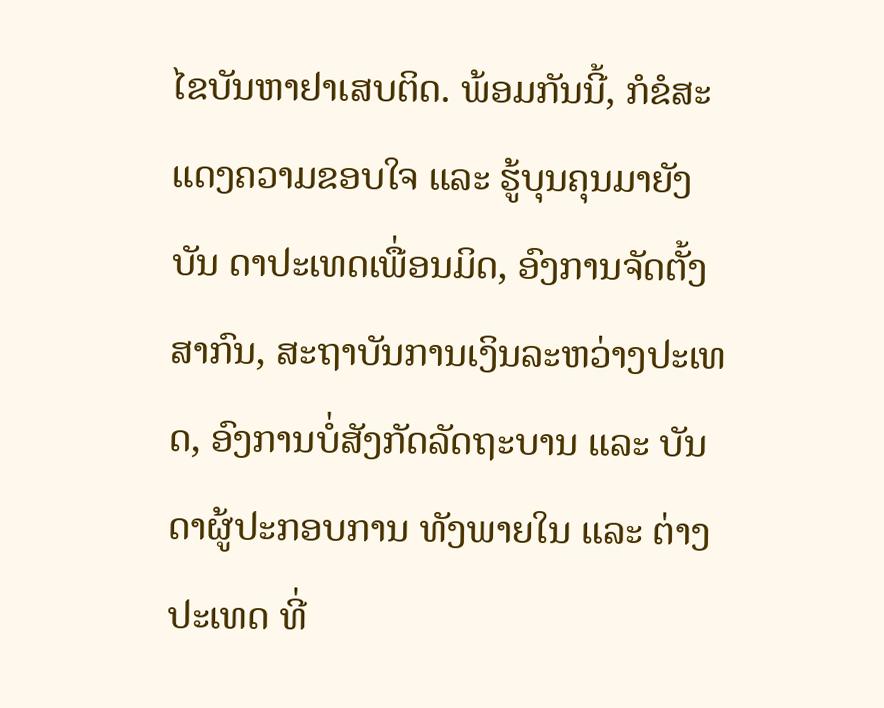ໄຂບັນຫາຢາເສບຕິດ. ພ້ອມກັນນີ້, ກໍຂໍສະແດງຄວາມຂອບໃຈ ແລະ ຮູ້ບຸນຄຸນມາຍັງບັນ ດາປະເທດເພື່ອນມິດ, ອົງການຈັດຕັ້ງສາກົນ, ສະຖາບັນການເງິນລະຫວ່າງປະເທດ, ອົງການບໍ່ສັງກັດລັດຖະບານ ແລະ ບັນດາຜູ້ປະກອບການ ທັງພາຍໃນ ແລະ ຕ່າງປະເທດ ທີ່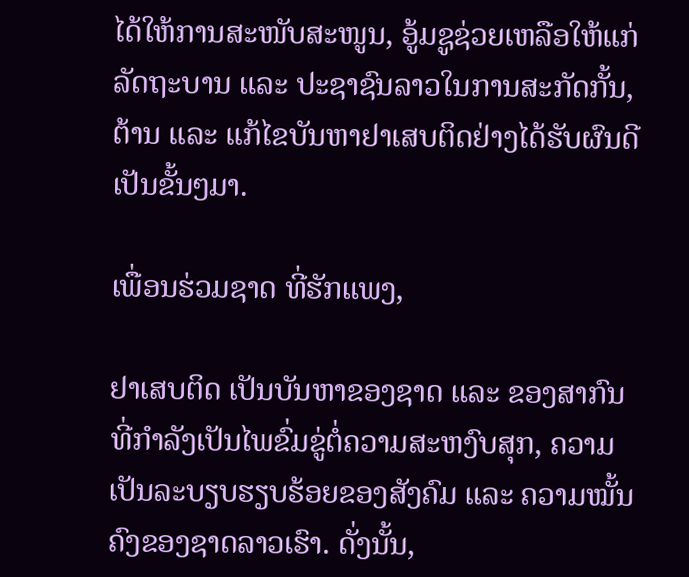ໄດ້ໃຫ້ການສະໜັບສະໜູນ, ອູ້ມຊູຊ່ວຍເຫລືອໃຫ້ແກ່ລັດຖະບານ ແລະ ປະຊາຊົນລາວໃນການສະກັດກັ້ນ, ຕ້ານ ແລະ ແກ້ໄຂບັນຫາຢາເສບຕິດຢ່າງໄດ້ຮັບຜົນດີເປັນຂັ້ນໆມາ.

ເພື່ອນຮ່ວມຊາດ ທີ່ຮັກແພງ,

ຢາເສບຕິດ ເປັນບັນຫາຂອງຊາດ ແລະ ຂອງສາກົນທີ່ກຳລັງເປັນໄພຂົ່ມຂູ່ຕໍ່ຄວາມສະຫງົບສຸກ, ຄວາມເປັນລະບຽບຮຽບຮ້ອຍຂອງສັງຄົມ ແລະ ຄວາມໝັ້ນຄົງຂອງຊາດລາວເຮົາ. ດັ່ງນັ້ນ,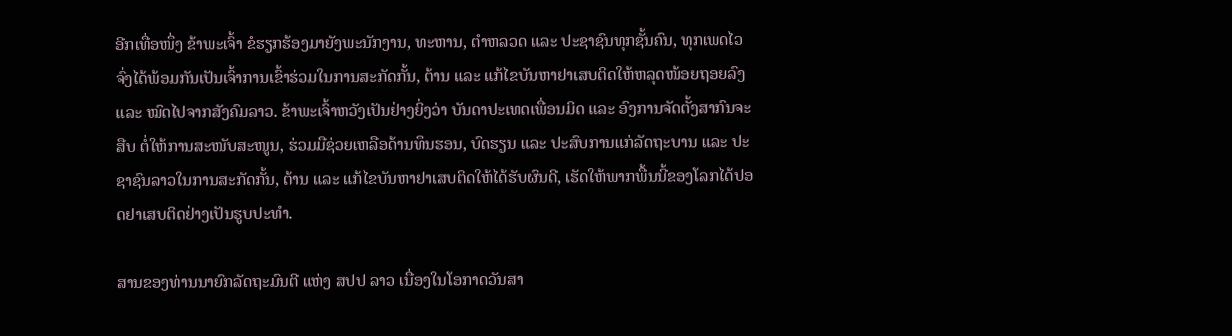ອີກເທື່ອໜຶ່ງ ຂ້າພະເຈົ້າ ຂໍຮຽກຮ້ອງມາຍັງພະນັກງານ, ທະຫານ, ຕຳຫລວດ ແລະ ປະຊາຊົນທຸກຊັ້ນຄົນ, ທຸກເພດໄວ ຈົ່ງໄດ້ພ້ອມກັນເປັນເຈົ້າການເຂົ້າຮ່ວມໃນການສະກັດກັ້ນ, ຕ້ານ ແລະ ແກ້ໄຂບັນຫາຢາເສບຕິດໃຫ້ຫລຸດໜ້ອຍຖອຍລົງ ແລະ ໝົດໄປຈາກສັງຄົມລາວ. ຂ້າພະເຈົ້າຫວັງເປັນຢ່າງຍິ່ງວ່າ ບັນດາປະເທດເພື່ອນມິດ ແລະ ອົງການຈັດຕັ້ງສາກົນຈະສືບ ຕໍ່ໃຫ້ການສະໜັບສະໜູນ, ຮ່ວມມືຊ່ວຍເຫລືອດ້ານທຶນຮອນ, ບົດຮຽນ ແລະ ປະສົບການແກ່ລັດຖະບານ ແລະ ປະຊາຊົນລາວໃນການສະກັດກັ້ນ, ຕ້ານ ແລະ ແກ້ໄຂບັນຫາຢາເສບຕິດໃຫ້ໄດ້ຮັບຜົນດີ, ເຮັດໃຫ້ພາກພື້ນນີ້ຂອງໂລກໄດ້ປອດຢາເສບຕິດຢ່າງເປັນຮູບປະທຳ.

ສານຂອງທ່ານນາຍົກລັດຖະມົນຕີ ແຫ່ງ ສປປ ລາວ ເນື່ອງໃນໂອກາດວັນສາ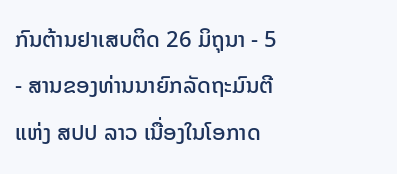ກົນຕ້ານຢາເສບຕິດ 26 ມິຖຸນາ - 5 - ສານຂອງທ່ານນາຍົກລັດຖະມົນຕີ ແຫ່ງ ສປປ ລາວ ເນື່ອງໃນໂອກາດ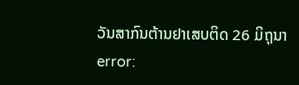ວັນສາກົນຕ້ານຢາເສບຕິດ 26 ມິຖຸນາ
error: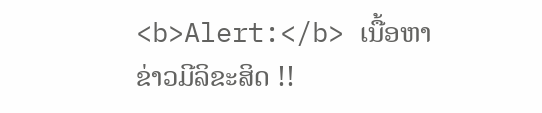<b>Alert:</b> ເນື້ອຫາຂ່າວມີລິຂະສິດ !!